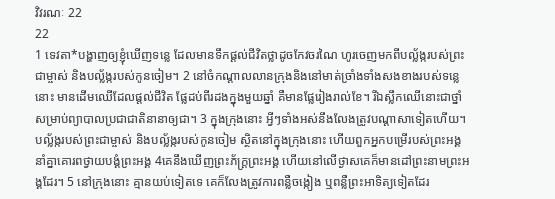វិវរណៈ 22
22
1 ទេវតា*បង្ហាញឲ្យខ្ញុំឃើញទន្លេ ដែលមានទឹកផ្ដល់ជីវិតថ្លាដូចកែវចរណៃ ហូរចេញមកពីបល្ល័ង្ករបស់ព្រះជាម្ចាស់ និងបល្ល័ង្ករបស់កូនចៀម។ 2 នៅចំកណ្ដាលលានក្រុងនិងនៅមាត់ច្រាំងទាំងសងខាងរបស់ទន្លេនោះ មានដើមឈើដែលផ្ដល់ជីវិត ផ្លែដប់ពីរដងក្នុងមួយឆ្នាំ គឺមានផ្លែរៀងរាល់ខែ។ រីឯស្លឹកឈើនោះជាថ្នាំសម្រាប់ព្យាបាលប្រជាជាតិនានាឲ្យជា។ 3 ក្នុងក្រុងនោះ អ្វីៗទាំងអស់នឹងលែងត្រូវបណ្ដាសាទៀតហើយ។ បល្ល័ង្ករបស់ព្រះជាម្ចាស់ និងបល្ល័ង្ករបស់កូនចៀម ស្ថិតនៅក្នុងក្រុងនោះ ហើយពួកអ្នកបម្រើរបស់ព្រះអង្គនាំគ្នាគោរពថ្វាយបង្គំព្រះអង្គ 4គេនឹងឃើញព្រះភ័ក្ត្រព្រះអង្គ ហើយនៅលើថ្ងាសគេក៏មានដៅព្រះនាមព្រះអង្គដែរ។ 5 នៅក្រុងនោះ គ្មានយប់ទៀតទេ គេក៏លែងត្រូវការពន្លឺចង្កៀង ឬពន្លឺព្រះអាទិត្យទៀតដែរ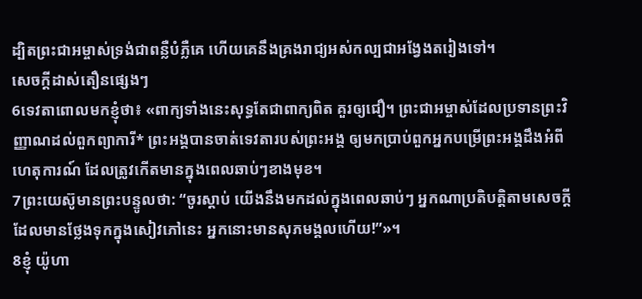ដ្បិតព្រះជាអម្ចាស់ទ្រង់ជាពន្លឺបំភ្លឺគេ ហើយគេនឹងគ្រងរាជ្យអស់កល្បជាអង្វែងតរៀងទៅ។
សេចក្ដីដាស់តឿនផ្សេងៗ
6ទេវតាពោលមកខ្ញុំថា៖ «ពាក្យទាំងនេះសុទ្ធតែជាពាក្យពិត គួរឲ្យជឿ។ ព្រះជាអម្ចាស់ដែលប្រទានព្រះវិញ្ញាណដល់ពួកព្យាការី* ព្រះអង្គបានចាត់ទេវតារបស់ព្រះអង្គ ឲ្យមកប្រាប់ពួកអ្នកបម្រើព្រះអង្គដឹងអំពីហេតុការណ៍ ដែលត្រូវកើតមានក្នុងពេលឆាប់ៗខាងមុខ។
7ព្រះយេស៊ូមានព្រះបន្ទូលថា: “ចូរស្ដាប់ យើងនឹងមកដល់ក្នុងពេលឆាប់ៗ អ្នកណាប្រតិបត្តិតាមសេចក្ដីដែលមានថ្លែងទុកក្នុងសៀវភៅនេះ អ្នកនោះមានសុភមង្គលហើយ!”»។
8ខ្ញុំ យ៉ូហា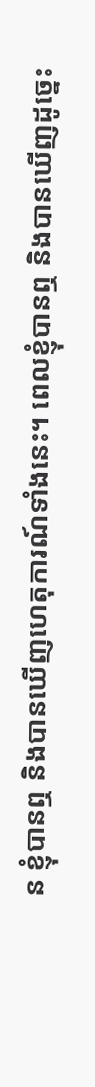ន ខ្ញុំបានឮ និងបានឃើញហេតុការណ៍ទាំងនេះ។ ពេលខ្ញុំបានឮ និងបានឃើញដូច្នេះ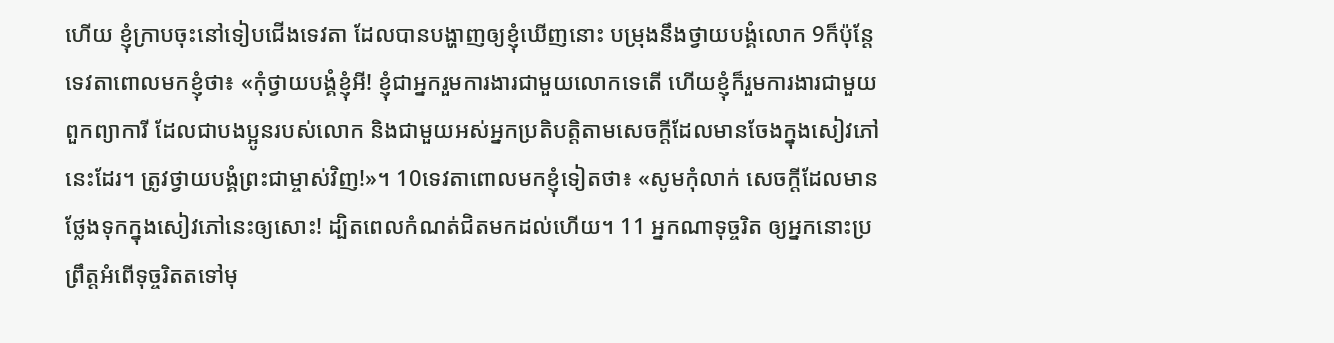ហើយ ខ្ញុំក្រាបចុះនៅទៀបជើងទេវតា ដែលបានបង្ហាញឲ្យខ្ញុំឃើញនោះ បម្រុងនឹងថ្វាយបង្គំលោក 9ក៏ប៉ុន្តែ ទេវតាពោលមកខ្ញុំថា៖ «កុំថ្វាយបង្គំខ្ញុំអី! ខ្ញុំជាអ្នករួមការងារជាមួយលោកទេតើ ហើយខ្ញុំក៏រួមការងារជាមួយពួកព្យាការី ដែលជាបងប្អូនរបស់លោក និងជាមួយអស់អ្នកប្រតិបត្តិតាមសេចក្ដីដែលមានចែងក្នុងសៀវភៅនេះដែរ។ ត្រូវថ្វាយបង្គំព្រះជាម្ចាស់វិញ!»។ 10ទេវតាពោលមកខ្ញុំទៀតថា៖ «សូមកុំលាក់ សេចក្ដីដែលមានថ្លែងទុកក្នុងសៀវភៅនេះឲ្យសោះ! ដ្បិតពេលកំណត់ជិតមកដល់ហើយ។ 11 អ្នកណាទុច្ចរិត ឲ្យអ្នកនោះប្រព្រឹត្តអំពើទុច្ចរិតតទៅមុ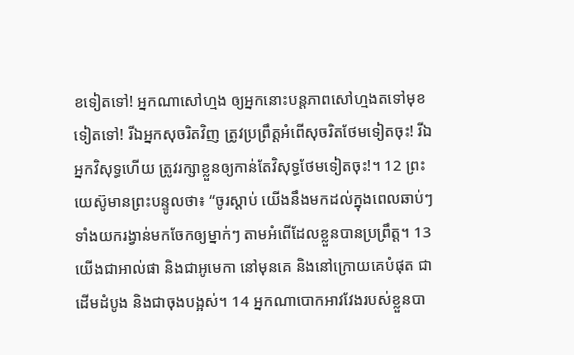ខទៀតទៅ! អ្នកណាសៅហ្មង ឲ្យអ្នកនោះបន្តភាពសៅហ្មងតទៅមុខទៀតទៅ! រីឯអ្នកសុចរិតវិញ ត្រូវប្រព្រឹត្តអំពើសុចរិតថែមទៀតចុះ! រីឯអ្នកវិសុទ្ធហើយ ត្រូវរក្សាខ្លួនឲ្យកាន់តែវិសុទ្ធថែមទៀតចុះ!។ 12 ព្រះយេស៊ូមានព្រះបន្ទូលថា៖ “ចូរស្ដាប់ យើងនឹងមកដល់ក្នុងពេលឆាប់ៗ ទាំងយករង្វាន់មកចែកឲ្យម្នាក់ៗ តាមអំពើដែលខ្លួនបានប្រព្រឹត្ត។ 13 យើងជាអាល់ផា និងជាអូមេកា នៅមុនគេ និងនៅក្រោយគេបំផុត ជាដើមដំបូង និងជាចុងបង្អស់។ 14 អ្នកណាបោកអាវវែងរបស់ខ្លួនបា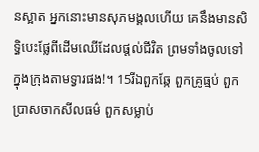នស្អាត អ្នកនោះមានសុភមង្គលហើយ គេនឹងមានសិទ្ធិបេះផ្លែពីដើមឈើដែលផ្ដល់ជីវិត ព្រមទាំងចូលទៅក្នុងក្រុងតាមទ្វារផង!។ 15រីឯពួកឆ្កែ ពួកគ្រូធ្មប់ ពួកប្រាសចាកសីលធម៌ ពួកសម្លាប់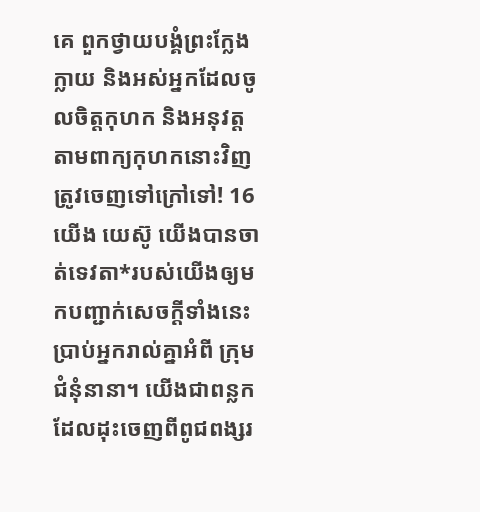គេ ពួកថ្វាយបង្គំព្រះក្លែងក្លាយ និងអស់អ្នកដែលចូលចិត្តកុហក និងអនុវត្តតាមពាក្យកុហកនោះវិញ ត្រូវចេញទៅក្រៅទៅ! 16 យើង យេស៊ូ យើងបានចាត់ទេវតា*របស់យើងឲ្យមកបញ្ជាក់សេចក្ដីទាំងនេះ ប្រាប់អ្នករាល់គ្នាអំពី ក្រុមជំនុំនានា។ យើងជាពន្លកដែលដុះចេញពីពូជពង្សរ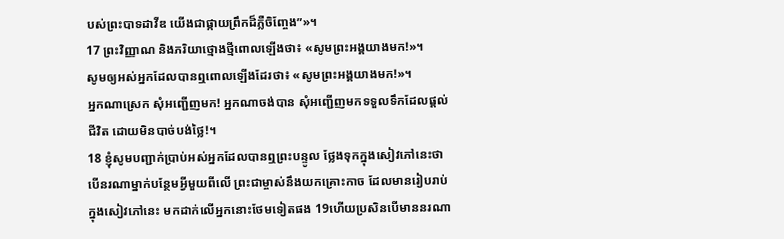បស់ព្រះបាទដាវីឌ យើងជាផ្កាយព្រឹកដ៏ភ្លឺចិញ្ចែង”»។
17 ព្រះវិញ្ញាណ និងភរិយាថ្មោងថ្មីពោលឡើងថា៖ «សូមព្រះអង្គយាងមក!»។
សូមឲ្យអស់អ្នកដែលបានឮពោលឡើងដែរថា៖ «សូមព្រះអង្គយាងមក!»។
អ្នកណាស្រេក សុំអញ្ជើញមក! អ្នកណាចង់បាន សុំអញ្ជើញមកទទួលទឹកដែលផ្ដល់ជីវិត ដោយមិនបាច់បង់ថ្លៃ!។
18 ខ្ញុំសូមបញ្ជាក់ប្រាប់អស់អ្នកដែលបានឮព្រះបន្ទូល ថ្លែងទុកក្នុងសៀវភៅនេះថា បើនរណាម្នាក់បន្ថែមអ្វីមួយពីលើ ព្រះជាម្ចាស់នឹងយកគ្រោះកាច ដែលមានរៀបរាប់ក្នុងសៀវភៅនេះ មកដាក់លើអ្នកនោះថែមទៀតផង 19ហើយប្រសិនបើមាននរណា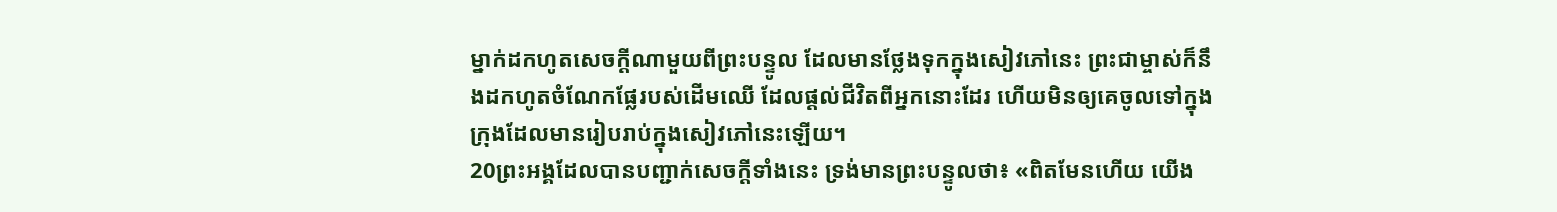ម្នាក់ដកហូតសេចក្ដីណាមួយពីព្រះបន្ទូល ដែលមានថ្លែងទុកក្នុងសៀវភៅនេះ ព្រះជាម្ចាស់ក៏នឹងដកហូតចំណែកផ្លែរបស់ដើមឈើ ដែលផ្ដល់ជីវិតពីអ្នកនោះដែរ ហើយមិនឲ្យគេចូលទៅក្នុងក្រុងដែលមានរៀបរាប់ក្នុងសៀវភៅនេះឡើយ។
20ព្រះអង្គដែលបានបញ្ជាក់សេចក្ដីទាំងនេះ ទ្រង់មានព្រះបន្ទូលថា៖ «ពិតមែនហើយ យើង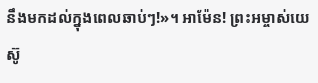នឹងមកដល់ក្នុងពេលឆាប់ៗ!»។ អាម៉ែន! ព្រះអម្ចាស់យេស៊ូ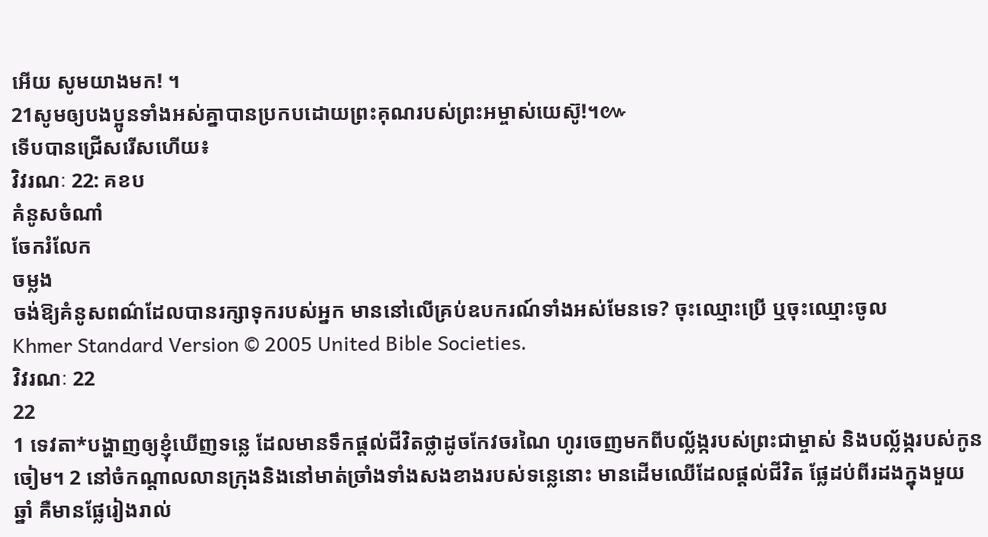អើយ សូមយាងមក! ។
21សូមឲ្យបងប្អូនទាំងអស់គ្នាបានប្រកបដោយព្រះគុណរបស់ព្រះអម្ចាស់យេស៊ូ!។៚
ទើបបានជ្រើសរើសហើយ៖
វិវរណៈ 22: គខប
គំនូសចំណាំ
ចែករំលែក
ចម្លង
ចង់ឱ្យគំនូសពណ៌ដែលបានរក្សាទុករបស់អ្នក មាននៅលើគ្រប់ឧបករណ៍ទាំងអស់មែនទេ? ចុះឈ្មោះប្រើ ឬចុះឈ្មោះចូល
Khmer Standard Version © 2005 United Bible Societies.
វិវរណៈ 22
22
1 ទេវតា*បង្ហាញឲ្យខ្ញុំឃើញទន្លេ ដែលមានទឹកផ្ដល់ជីវិតថ្លាដូចកែវចរណៃ ហូរចេញមកពីបល្ល័ង្ករបស់ព្រះជាម្ចាស់ និងបល្ល័ង្ករបស់កូនចៀម។ 2 នៅចំកណ្ដាលលានក្រុងនិងនៅមាត់ច្រាំងទាំងសងខាងរបស់ទន្លេនោះ មានដើមឈើដែលផ្ដល់ជីវិត ផ្លែដប់ពីរដងក្នុងមួយឆ្នាំ គឺមានផ្លែរៀងរាល់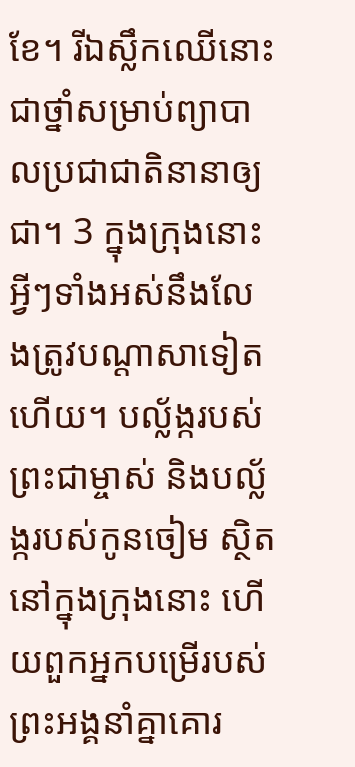ខែ។ រីឯស្លឹកឈើនោះជាថ្នាំសម្រាប់ព្យាបាលប្រជាជាតិនានាឲ្យជា។ 3 ក្នុងក្រុងនោះ អ្វីៗទាំងអស់នឹងលែងត្រូវបណ្ដាសាទៀតហើយ។ បល្ល័ង្ករបស់ព្រះជាម្ចាស់ និងបល្ល័ង្ករបស់កូនចៀម ស្ថិតនៅក្នុងក្រុងនោះ ហើយពួកអ្នកបម្រើរបស់ព្រះអង្គនាំគ្នាគោរ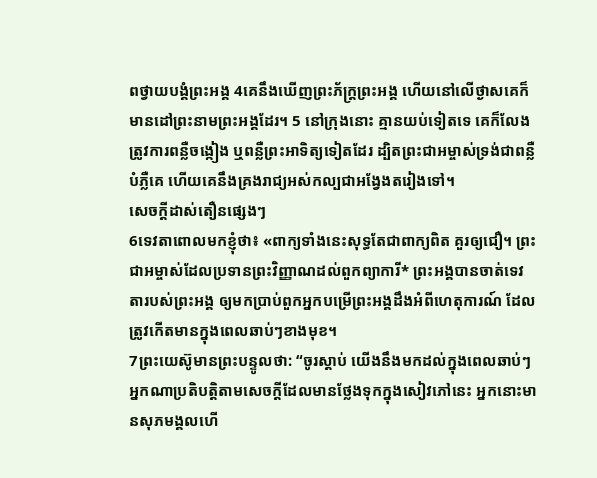ពថ្វាយបង្គំព្រះអង្គ 4គេនឹងឃើញព្រះភ័ក្ត្រព្រះអង្គ ហើយនៅលើថ្ងាសគេក៏មានដៅព្រះនាមព្រះអង្គដែរ។ 5 នៅក្រុងនោះ គ្មានយប់ទៀតទេ គេក៏លែងត្រូវការពន្លឺចង្កៀង ឬពន្លឺព្រះអាទិត្យទៀតដែរ ដ្បិតព្រះជាអម្ចាស់ទ្រង់ជាពន្លឺបំភ្លឺគេ ហើយគេនឹងគ្រងរាជ្យអស់កល្បជាអង្វែងតរៀងទៅ។
សេចក្ដីដាស់តឿនផ្សេងៗ
6ទេវតាពោលមកខ្ញុំថា៖ «ពាក្យទាំងនេះសុទ្ធតែជាពាក្យពិត គួរឲ្យជឿ។ ព្រះជាអម្ចាស់ដែលប្រទានព្រះវិញ្ញាណដល់ពួកព្យាការី* ព្រះអង្គបានចាត់ទេវតារបស់ព្រះអង្គ ឲ្យមកប្រាប់ពួកអ្នកបម្រើព្រះអង្គដឹងអំពីហេតុការណ៍ ដែលត្រូវកើតមានក្នុងពេលឆាប់ៗខាងមុខ។
7ព្រះយេស៊ូមានព្រះបន្ទូលថា: “ចូរស្ដាប់ យើងនឹងមកដល់ក្នុងពេលឆាប់ៗ អ្នកណាប្រតិបត្តិតាមសេចក្ដីដែលមានថ្លែងទុកក្នុងសៀវភៅនេះ អ្នកនោះមានសុភមង្គលហើ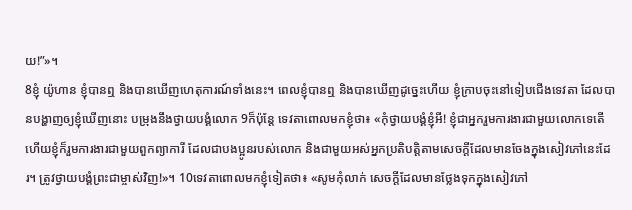យ!”»។
8ខ្ញុំ យ៉ូហាន ខ្ញុំបានឮ និងបានឃើញហេតុការណ៍ទាំងនេះ។ ពេលខ្ញុំបានឮ និងបានឃើញដូច្នេះហើយ ខ្ញុំក្រាបចុះនៅទៀបជើងទេវតា ដែលបានបង្ហាញឲ្យខ្ញុំឃើញនោះ បម្រុងនឹងថ្វាយបង្គំលោក 9ក៏ប៉ុន្តែ ទេវតាពោលមកខ្ញុំថា៖ «កុំថ្វាយបង្គំខ្ញុំអី! ខ្ញុំជាអ្នករួមការងារជាមួយលោកទេតើ ហើយខ្ញុំក៏រួមការងារជាមួយពួកព្យាការី ដែលជាបងប្អូនរបស់លោក និងជាមួយអស់អ្នកប្រតិបត្តិតាមសេចក្ដីដែលមានចែងក្នុងសៀវភៅនេះដែរ។ ត្រូវថ្វាយបង្គំព្រះជាម្ចាស់វិញ!»។ 10ទេវតាពោលមកខ្ញុំទៀតថា៖ «សូមកុំលាក់ សេចក្ដីដែលមានថ្លែងទុកក្នុងសៀវភៅ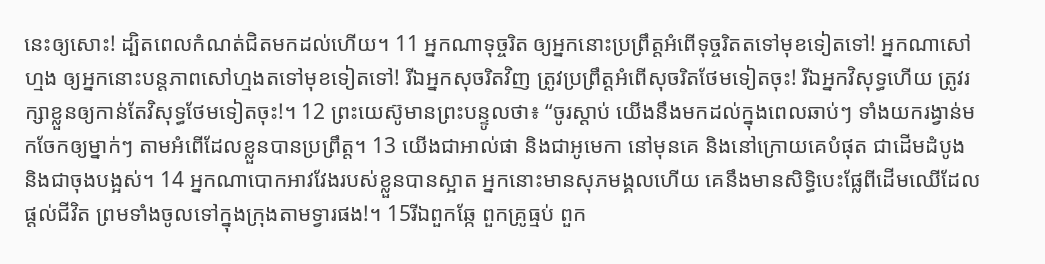នេះឲ្យសោះ! ដ្បិតពេលកំណត់ជិតមកដល់ហើយ។ 11 អ្នកណាទុច្ចរិត ឲ្យអ្នកនោះប្រព្រឹត្តអំពើទុច្ចរិតតទៅមុខទៀតទៅ! អ្នកណាសៅហ្មង ឲ្យអ្នកនោះបន្តភាពសៅហ្មងតទៅមុខទៀតទៅ! រីឯអ្នកសុចរិតវិញ ត្រូវប្រព្រឹត្តអំពើសុចរិតថែមទៀតចុះ! រីឯអ្នកវិសុទ្ធហើយ ត្រូវរក្សាខ្លួនឲ្យកាន់តែវិសុទ្ធថែមទៀតចុះ!។ 12 ព្រះយេស៊ូមានព្រះបន្ទូលថា៖ “ចូរស្ដាប់ យើងនឹងមកដល់ក្នុងពេលឆាប់ៗ ទាំងយករង្វាន់មកចែកឲ្យម្នាក់ៗ តាមអំពើដែលខ្លួនបានប្រព្រឹត្ត។ 13 យើងជាអាល់ផា និងជាអូមេកា នៅមុនគេ និងនៅក្រោយគេបំផុត ជាដើមដំបូង និងជាចុងបង្អស់។ 14 អ្នកណាបោកអាវវែងរបស់ខ្លួនបានស្អាត អ្នកនោះមានសុភមង្គលហើយ គេនឹងមានសិទ្ធិបេះផ្លែពីដើមឈើដែលផ្ដល់ជីវិត ព្រមទាំងចូលទៅក្នុងក្រុងតាមទ្វារផង!។ 15រីឯពួកឆ្កែ ពួកគ្រូធ្មប់ ពួក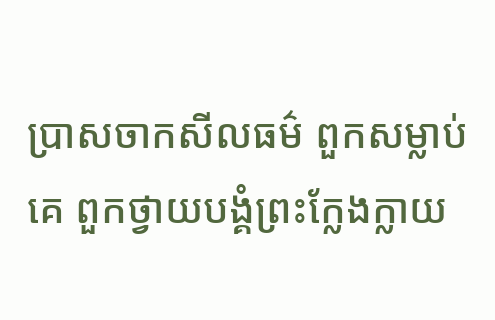ប្រាសចាកសីលធម៌ ពួកសម្លាប់គេ ពួកថ្វាយបង្គំព្រះក្លែងក្លាយ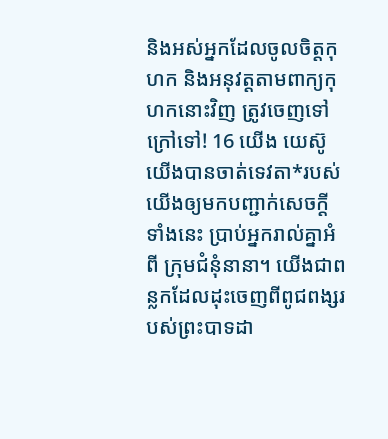និងអស់អ្នកដែលចូលចិត្តកុហក និងអនុវត្តតាមពាក្យកុហកនោះវិញ ត្រូវចេញទៅក្រៅទៅ! 16 យើង យេស៊ូ យើងបានចាត់ទេវតា*របស់យើងឲ្យមកបញ្ជាក់សេចក្ដីទាំងនេះ ប្រាប់អ្នករាល់គ្នាអំពី ក្រុមជំនុំនានា។ យើងជាពន្លកដែលដុះចេញពីពូជពង្សរបស់ព្រះបាទដា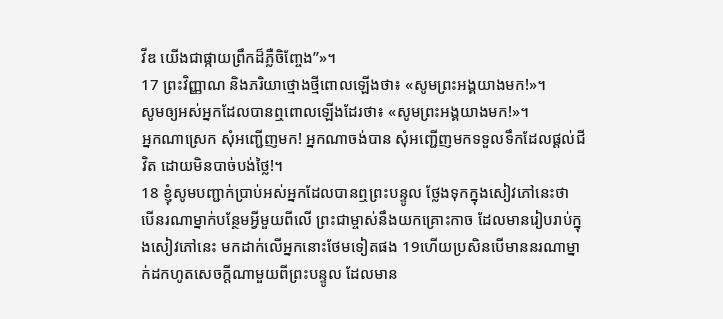វីឌ យើងជាផ្កាយព្រឹកដ៏ភ្លឺចិញ្ចែង”»។
17 ព្រះវិញ្ញាណ និងភរិយាថ្មោងថ្មីពោលឡើងថា៖ «សូមព្រះអង្គយាងមក!»។
សូមឲ្យអស់អ្នកដែលបានឮពោលឡើងដែរថា៖ «សូមព្រះអង្គយាងមក!»។
អ្នកណាស្រេក សុំអញ្ជើញមក! អ្នកណាចង់បាន សុំអញ្ជើញមកទទួលទឹកដែលផ្ដល់ជីវិត ដោយមិនបាច់បង់ថ្លៃ!។
18 ខ្ញុំសូមបញ្ជាក់ប្រាប់អស់អ្នកដែលបានឮព្រះបន្ទូល ថ្លែងទុកក្នុងសៀវភៅនេះថា បើនរណាម្នាក់បន្ថែមអ្វីមួយពីលើ ព្រះជាម្ចាស់នឹងយកគ្រោះកាច ដែលមានរៀបរាប់ក្នុងសៀវភៅនេះ មកដាក់លើអ្នកនោះថែមទៀតផង 19ហើយប្រសិនបើមាននរណាម្នាក់ដកហូតសេចក្ដីណាមួយពីព្រះបន្ទូល ដែលមាន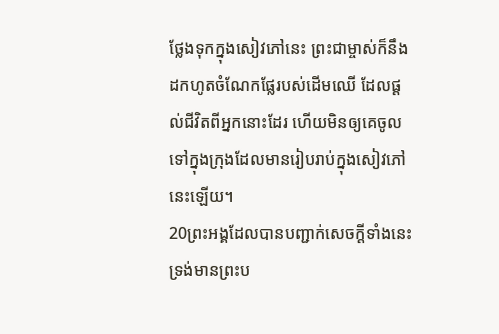ថ្លែងទុកក្នុងសៀវភៅនេះ ព្រះជាម្ចាស់ក៏នឹងដកហូតចំណែកផ្លែរបស់ដើមឈើ ដែលផ្ដល់ជីវិតពីអ្នកនោះដែរ ហើយមិនឲ្យគេចូលទៅក្នុងក្រុងដែលមានរៀបរាប់ក្នុងសៀវភៅនេះឡើយ។
20ព្រះអង្គដែលបានបញ្ជាក់សេចក្ដីទាំងនេះ ទ្រង់មានព្រះប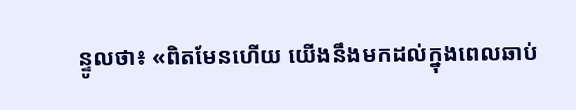ន្ទូលថា៖ «ពិតមែនហើយ យើងនឹងមកដល់ក្នុងពេលឆាប់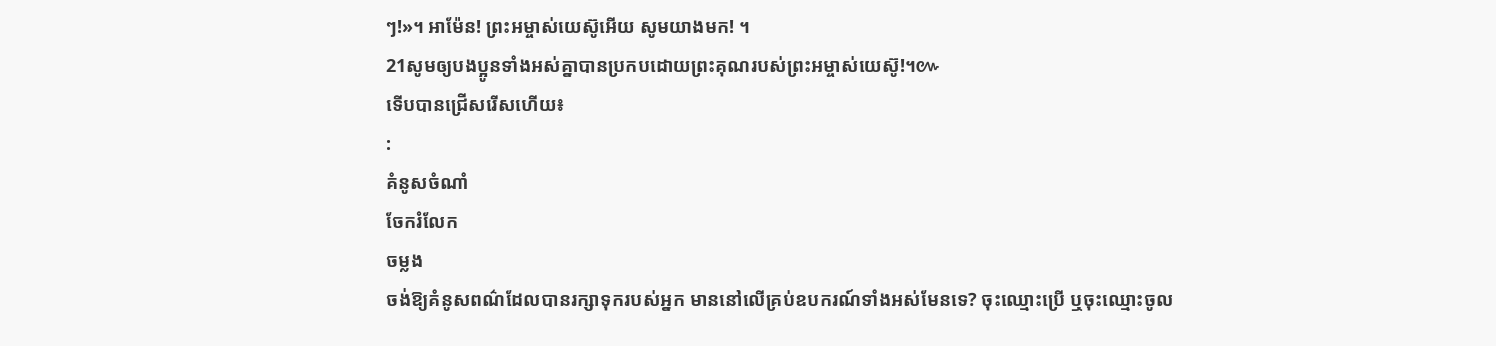ៗ!»។ អាម៉ែន! ព្រះអម្ចាស់យេស៊ូអើយ សូមយាងមក! ។
21សូមឲ្យបងប្អូនទាំងអស់គ្នាបានប្រកបដោយព្រះគុណរបស់ព្រះអម្ចាស់យេស៊ូ!។៚
ទើបបានជ្រើសរើសហើយ៖
:
គំនូសចំណាំ
ចែករំលែក
ចម្លង
ចង់ឱ្យគំនូសពណ៌ដែលបានរក្សាទុករបស់អ្នក មាននៅលើគ្រប់ឧបករណ៍ទាំងអស់មែនទេ? ចុះឈ្មោះប្រើ ឬចុះឈ្មោះចូល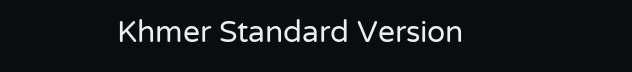Khmer Standard Version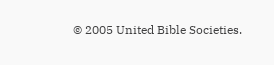© 2005 United Bible Societies.